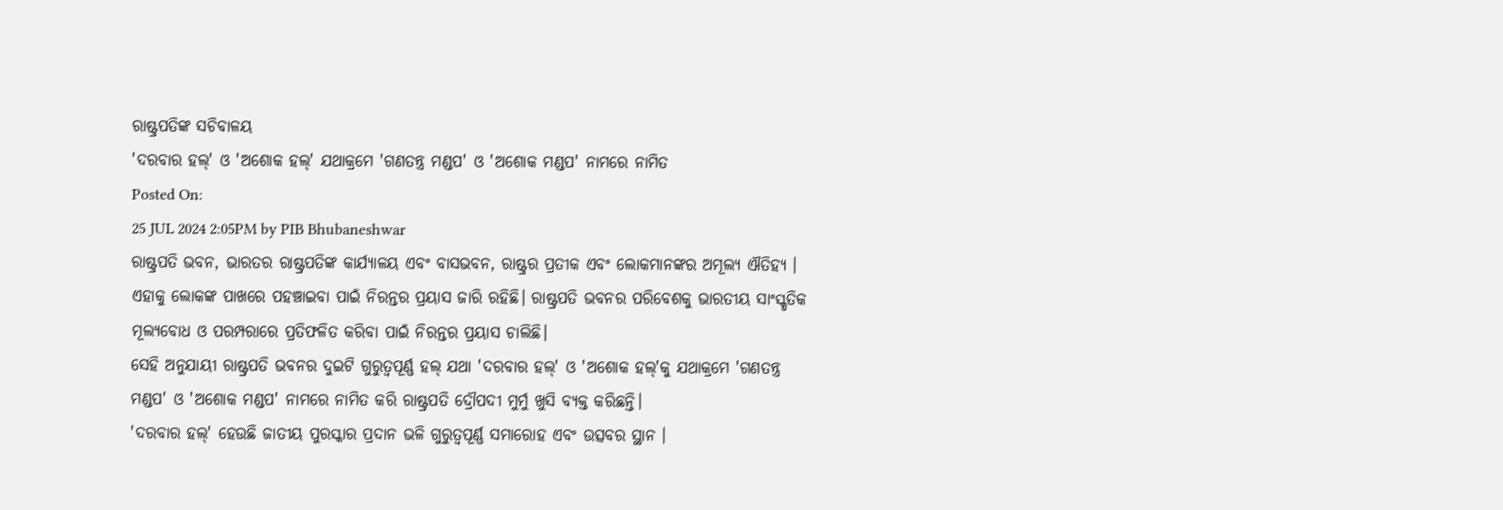ରାଷ୍ଟ୍ରପତିଙ୍କ ସଚିବାଳୟ
'ଦରବାର ହଲ୍' ଓ 'ଅଶୋକ ହଲ୍' ଯଥାକ୍ରମେ 'ଗଣତନ୍ତ୍ର ମଣ୍ଡପ' ଓ 'ଅଶୋକ ମଣ୍ଡପ' ନାମରେ ନାମିତ
Posted On:
25 JUL 2024 2:05PM by PIB Bhubaneshwar
ରାଷ୍ଟ୍ରପତି ଭବନ, ଭାରତର ରାଷ୍ଟ୍ରପତିଙ୍କ କାର୍ଯ୍ୟାଳୟ ଏବଂ ବାସଭବନ, ରାଷ୍ଟ୍ରର ପ୍ରତୀକ ଏବଂ ଲୋକମାନଙ୍କର ଅମୂଲ୍ୟ ଐତିହ୍ୟ । ଏହାକୁ ଲୋକଙ୍କ ପାଖରେ ପହଞ୍ଚାଇବା ପାଇଁ ନିରନ୍ତର ପ୍ରୟାସ ଜାରି ରହିଛି। ରାଷ୍ଟ୍ରପତି ଭବନର ପରିବେଶକୁ ଭାରତୀୟ ସାଂସ୍କୃତିକ ମୂଲ୍ୟବୋଧ ଓ ପରମ୍ପରାରେ ପ୍ରତିଫଳିତ କରିବା ପାଇଁ ନିରନ୍ତର ପ୍ରୟାସ ଚାଲିଛି।
ସେହି ଅନୁଯାୟୀ ରାଷ୍ଟ୍ରପତି ଭବନର ଦୁଇଟି ଗୁରୁତ୍ୱପୂର୍ଣ୍ଣ ହଲ୍ ଯଥା 'ଦରବାର ହଲ୍' ଓ 'ଅଶୋକ ହଲ୍'କୁ ଯଥାକ୍ରମେ 'ଗଣତନ୍ତ୍ର ମଣ୍ଡପ' ଓ 'ଅଶୋକ ମଣ୍ଡପ' ନାମରେ ନାମିତ କରି ରାଷ୍ଟ୍ରପତି ଦ୍ରୌପଦୀ ମୁର୍ମୁ ଖୁସି ବ୍ୟକ୍ତ କରିଛନ୍ତି।
'ଦରବାର ହଲ୍' ହେଉଛି ଜାତୀୟ ପୁରସ୍କାର ପ୍ରଦାନ ଭଳି ଗୁରୁତ୍ୱପୂର୍ଣ୍ଣ ସମାରୋହ ଏବଂ ଉତ୍ସବର ସ୍ଥାନ ।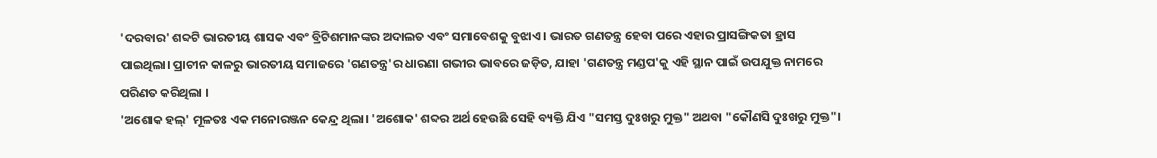'ଦରବାର' ଶବ୍ଦଟି ଭାରତୀୟ ଶାସକ ଏବଂ ବ୍ରିଟିଶମାନଙ୍କର ଅଦାଲତ ଏବଂ ସମାବେଶକୁ ବୁଝାଏ । ଭାରତ ଗଣତନ୍ତ୍ର ହେବା ପରେ ଏହାର ପ୍ରାସଙ୍ଗିକତା ହ୍ରାସ ପାଇଥିଲା। ପ୍ରାଚୀନ କାଳରୁ ଭାରତୀୟ ସମାଜରେ 'ଗଣତନ୍ତ୍ର'ର ଧାରଣା ଗଭୀର ଭାବରେ ଜଡ଼ିତ, ଯାହା 'ଗଣତନ୍ତ୍ର ମଣ୍ଡପ'କୁ ଏହି ସ୍ଥାନ ପାଇଁ ଉପଯୁକ୍ତ ନାମରେ ପରିଣତ କରିଥିଲା ।
'ଅଶୋକ ହଲ୍' ମୂଳତଃ ଏକ ମନୋରଞ୍ଜନ କେନ୍ଦ୍ର ଥିଲା। 'ଅଶୋକ' ଶବ୍ଦର ଅର୍ଥ ହେଉଛି ସେହି ବ୍ୟକ୍ତି ଯିଏ "ସମସ୍ତ ଦୁଃଖରୁ ମୁକ୍ତ" ଅଥବା "କୌଣସି ଦୁଃଖରୁ ମୁକ୍ତ"।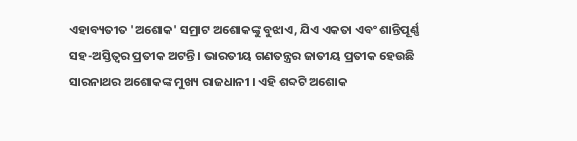ଏହାବ୍ୟତୀତ 'ଅଶୋକ' ସମ୍ରାଟ ଅଶୋକଙ୍କୁ ବୁଝାଏ, ଯିଏ ଏକତା ଏବଂ ଶାନ୍ତିପୂର୍ଣ୍ଣ ସହ-ଅସ୍ତିତ୍ୱର ପ୍ରତୀକ ଅଟନ୍ତି । ଭାରତୀୟ ଗଣତନ୍ତ୍ରର ଜାତୀୟ ପ୍ରତୀକ ହେଉଛି ସାରନାଥର ଅଶୋକଙ୍କ ମୁଖ୍ୟ ରାଜଧାନୀ । ଏହି ଶବ୍ଦଟି ଅଶୋକ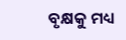ବୃକ୍ଷକୁ ମଧ୍ୟ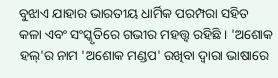ବୁଝାଏ ଯାହାର ଭାରତୀୟ ଧାର୍ମିକ ପରମ୍ପରା ସହିତ କଳା ଏବଂ ସଂସ୍କୃତିରେ ଗଭୀର ମହତ୍ତ୍ୱ ରହିଛି । 'ଅଶୋକ ହଲ୍'ର ନାମ 'ଅଶୋକ ମଣ୍ଡପ' ରଖିବା ଦ୍ୱାରା ଭାଷାରେ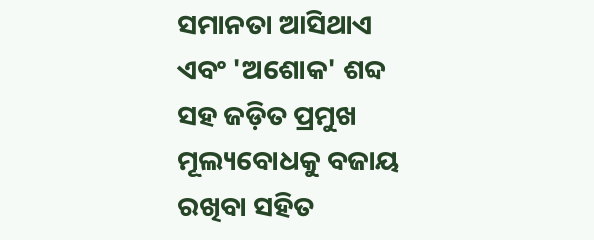ସମାନତା ଆସିଥାଏ ଏବଂ 'ଅଶୋକ' ଶବ୍ଦ ସହ ଜଡ଼ିତ ପ୍ରମୁଖ ମୂଲ୍ୟବୋଧକୁ ବଜାୟ ରଖିବା ସହିତ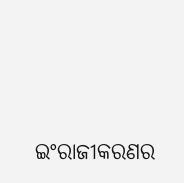ଇଂରାଜୀକରଣର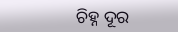ଚିହ୍ନ ଦୂର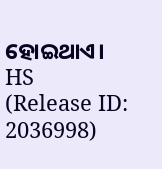ହୋଇଥାଏ।
HS
(Release ID: 2036998)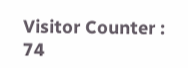Visitor Counter : 74